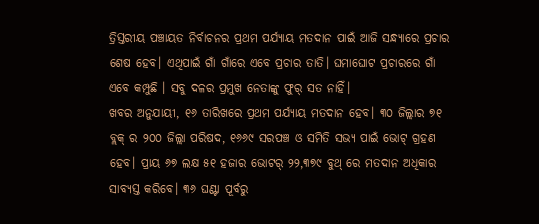ତ୍ରିସ୍ତରୀୟ ପଞ୍ଚାୟତ ନିର୍ବାଚନର ପ୍ରଥମ ପର୍ଯ୍ୟାୟ ମତଦାନ ପାଇଁ ଆଜି ସନ୍ଧ୍ୟାରେ ପ୍ରଚାର ଶେଷ ହେବ। ଏଥିପାଇଁ ଗାଁ ଗାଁରେ ଏବେ ପ୍ରଚାର ତାତି। ଘମାଘୋଟ ପ୍ରଚାରରେ ଗାଁ ଏବେ କମ୍ପୁଛି । ସବୁ ଦଳର ପ୍ରମୁଖ ନେତାଙ୍କୁ ଫୁର୍ ସତ ନାହିଁ।
ଖବର ଅନୁଯାୟୀ, ୧୬ ତାରିଖରେ ପ୍ରଥମ ପର୍ଯ୍ୟାୟ ମତଦାନ ହେବ। ୩୦ ଜିଲ୍ଲାର ୭୧ ବ୍ଲକ୍ ର ୨୦୦ ଜିଲ୍ଲା ପରିଷଦ, ୧୬୬୯ ସରପଞ୍ଚ ଓ ସମିତି ସଭ୍ୟ ପାଇଁ ଭୋଟ୍ ଗ୍ରହଣ ହେବ। ପ୍ରାୟ ୬୭ ଲକ୍ଷ ୫୧ ହଜାର ଭୋଟର୍ ୨୨,୩୭୯ ବୁଥ୍ ରେ ମତଦାନ ଅଧିକାର ସାବ୍ୟସ୍ତ କରିବେ। ୩୬ ଘଣ୍ଟା ପୂର୍ବରୁ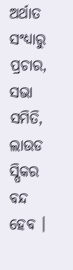ଅର୍ଥାତ ସଂଧ୍ୟାରୁ ପ୍ରଚାର, ସଭା ସମିତି, ଲାଉଡ ସ୍ପିକର ବନ୍ଦ ହେବ ।